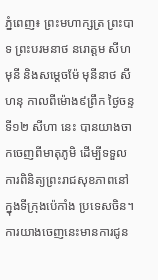ភ្នំពេញ៖ ព្រះមហាក្សត្រ ព្រះបាទ ព្រះបរមនាថ នរោត្តម សីហមុនី និងសម្តេចម៉ែ មុនីនាថ សីហនុ កាលពីម៉ោង៩ព្រឹក ថ្ងៃចន្ទ ទី១២ សីហា នេះ បានយាងចាកចេញពីមាតុភូមិ ដើម្បីទទួលការពិនិត្យព្រះរាជសុខភាពនៅក្នុងទីក្រុងប៉េកាំង ប្រទេសចិន។ ការយាងចេញនេះមានការជូន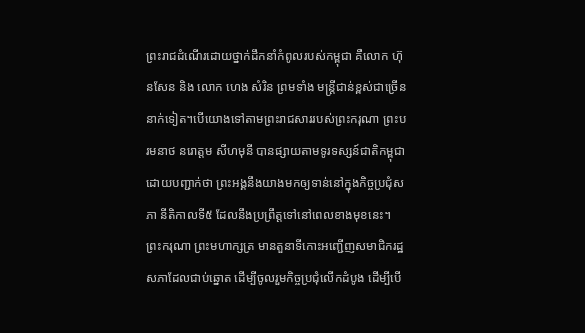ព្រះរាជដំណើរដោយថ្នាក់ដឹកនាំកំពូលរបស់កម្ពុជា គឺលោក ហ៊ុនសែន និង លោក ហេង សំរិន ព្រមទាំង មន្ត្រីជាន់ខ្ពស់ជាច្រើននាក់ទៀត។បើយោងទៅតាមព្រះរាជសាររបស់ព្រះករុណា ព្រះបរមនាថ នរោត្តម សីហមុនី បានផ្សាយតាមទូរទស្សន៍ជាតិកម្ពុជា ដោយបញ្ជាក់ថា ព្រះអង្គនឹងយាងមកឲ្យទាន់នៅក្នុងកិច្ចប្រជុំសភា នីតិកាលទី៥ ដែលនឹងប្រព្រឹត្តទៅនៅពេលខាងមុខនេះ។
ព្រះករុណា ព្រះមហាក្សត្រ មានតួនាទីកោះអញ្ជើញសមាជិករដ្ឋសភាដែលជាប់ឆ្នោត ដើម្បីចូលរួមកិច្ចប្រជុំលើកដំបូង ដើម្បីបើ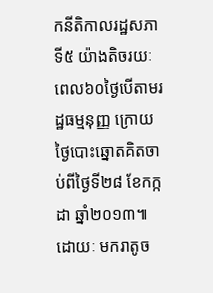កនីតិកាលរដ្ឋសភាទី៥ យ៉ាងតិចរយៈពេល៦០ថ្ងៃបើតាមរដ្ឋធម្មនុញ្ញ ក្រោយថ្ងៃបោះឆ្នោតគិតចាប់ពីថ្ងៃទី២៨ ខែកក្កដា ឆ្នាំ២០១៣៕ ដោយៈ មករាតូច